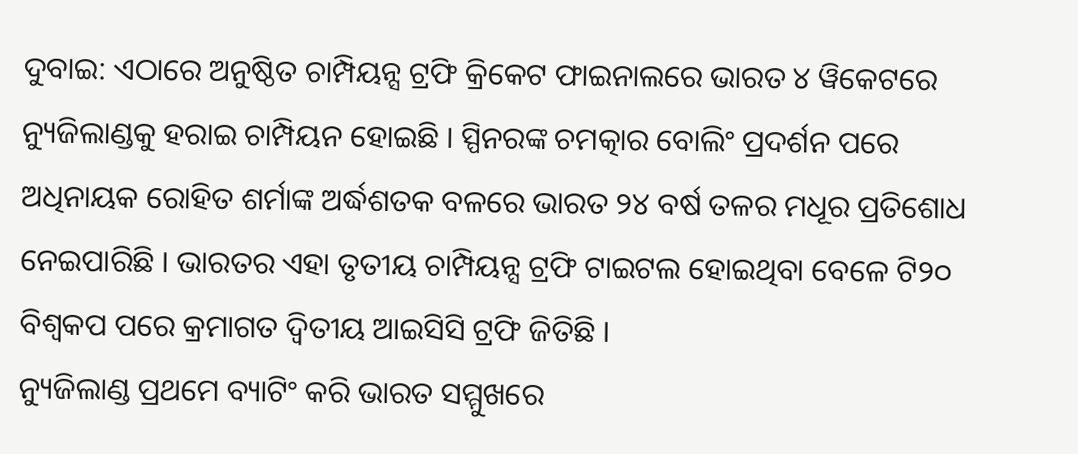ଦୁବାଇ: ଏଠାରେ ଅନୁଷ୍ଠିତ ଚାମ୍ପିୟନ୍ସ ଟ୍ରଫି କ୍ରିକେଟ ଫାଇନାଲରେ ଭାରତ ୪ ୱିକେଟରେ ନ୍ୟୁଜିଲାଣ୍ଡକୁ ହରାଇ ଚାମ୍ପିୟନ ହୋଇଛି । ସ୍ପିନରଙ୍କ ଚମତ୍କାର ବୋଲିଂ ପ୍ରଦର୍ଶନ ପରେ ଅଧିନାୟକ ରୋହିତ ଶର୍ମାଙ୍କ ଅର୍ଦ୍ଧଶତକ ବଳରେ ଭାରତ ୨୪ ବର୍ଷ ତଳର ମଧୂର ପ୍ରତିଶୋଧ ନେଇପାରିଛି । ଭାରତର ଏହା ତୃତୀୟ ଚାମ୍ପିୟନ୍ସ ଟ୍ରଫି ଟାଇଟଲ ହୋଇଥିବା ବେଳେ ଟି୨୦ ବିଶ୍ୱକପ ପରେ କ୍ରମାଗତ ଦ୍ୱିତୀୟ ଆଇସିସି ଟ୍ରଫି ଜିତିଛି ।
ନ୍ୟୁଜିଲାଣ୍ଡ ପ୍ରଥମେ ବ୍ୟାଟିଂ କରି ଭାରତ ସମ୍ମୁଖରେ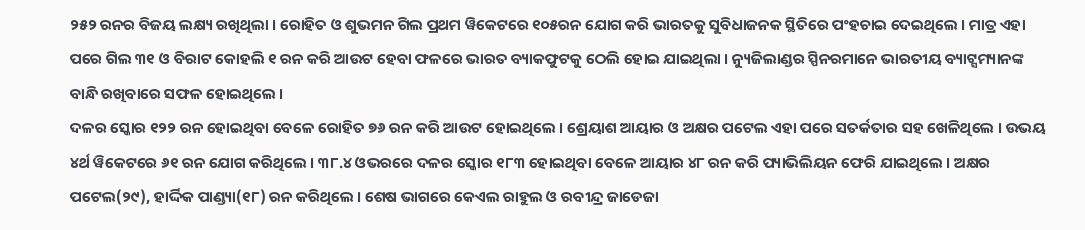୨୫୨ ରନର ବିଜୟ ଲକ୍ଷ୍ୟ ରଖିଥିଲା । ରୋହିତ ଓ ଶୁଭମନ ଗିଲ ପ୍ରଥମ ୱିକେଟରେ ୧୦୫ରନ ଯୋଗ କରି ଭାରତକୁ ସୁବିଧାଜନକ ସ୍ଥିତିରେ ପଂହଚାଇ ଦେଇଥିଲେ । ମାତ୍ର ଏହା ପରେ ଗିଲ ୩୧ ଓ ବିରାଟ କୋହଲି ୧ ରନ କରି ଆଉଟ ହେବା ଫଳରେ ଭାରତ ବ୍ୟାକଫୁଟକୁ ଠେଲି ହୋଇ ଯାଇଥିଲା । ନ୍ୟୁଜିଲାଣ୍ଡର ସ୍ପିନରମାନେ ଭାରତୀୟ ବ୍ୟାଟ୍ସମ୍ୟାନଙ୍କ ବାନ୍ଧି ରଖିବାରେ ସଫଳ ହୋଇଥିଲେ ।
ଦଳର ସ୍କୋର ୧୨୨ ରନ ହୋଇଥିବା ବେଳେ ରୋହିତ ୭୬ ରନ କରି ଆଉଟ ହୋଇଥିଲେ । ଶ୍ରେୟାଶ ଆୟାର ଓ ଅକ୍ଷର ପଟେଲ ଏହା ପରେ ସତର୍କତାର ସହ ଖେଳିଥିଲେ । ଉଭୟ ୪ର୍ଥ ୱିକେଟରେ ୬୧ ରନ ଯୋଗ କରିଥିଲେ । ୩୮.୪ ଓଭରରେ ଦଳର ସ୍କୋର ୧୮୩ ହୋଇଥିବା ବେଳେ ଆୟାର ୪୮ ରନ କରି ପ୍ୟାଭିଲିୟନ ଫେରି ଯାଇଥିଲେ । ଅକ୍ଷର ପଟେଲ(୨୯), ହାର୍ଦ୍ଦିକ ପାଣ୍ଡ୍ୟା(୧୮) ରନ କରିଥିଲେ । ଶେଷ ଭାଗରେ କେଏଲ ରାହୁଲ ଓ ରବୀନ୍ଦ୍ର ଜାଡେଜା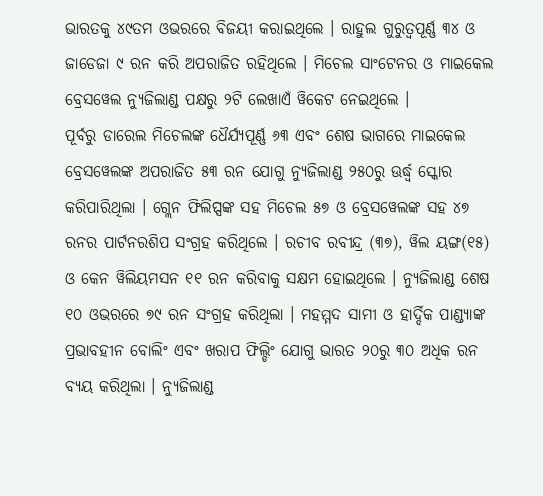ଭାରତକୁ ୪୯ତମ ଓଭରରେ ବିଜୟୀ କରାଇଥିଲେ । ରାହୁଲ ଗୁରୁତ୍ୱପୂର୍ଣ୍ଣ ୩୪ ଓ ଜାଡେଜା ୯ ରନ କରି ଅପରାଜିତ ରହିଥିଲେ । ମିଚେଲ ସାଂଟେନର ଓ ମାଇକେଲ ବ୍ରେସୱେଲ ନ୍ୟୁଜିଲାଣ୍ଡ ପକ୍ଷରୁ ୨ଟି ଲେଖାଏଁ ୱିକେଟ ନେଇଥିଲେ ।
ପୂର୍ବରୁ ଡାରେଲ ମିଚେଲଙ୍କ ଧୈର୍ଯ୍ୟପୂର୍ଣ୍ଣ ୬୩ ଏବଂ ଶେଷ ଭାଗରେ ମାଇକେଲ ବ୍ରେସୱେଲଙ୍କ ଅପରାଜିତ ୫୩ ରନ ଯୋଗୁ ନ୍ୟୁଜିଲାଣ୍ଡ ୨୫୦ରୁ ଊର୍ଦ୍ଧ୍ୱ ସ୍କୋର କରିପାରିଥିଲା । ଗ୍ଲେନ ଫିଲିପ୍ସଙ୍କ ସହ ମିଚେଲ ୫୭ ଓ ବ୍ରେସୱେଲଙ୍କ ସହ ୪୭ ରନର ପାର୍ଟନରଶିପ ସଂଗ୍ରହ କରିଥିଲେ । ରଚୀବ ରବୀନ୍ଦ୍ର (୩୭), ୱିଲ ୟଙ୍ଗ(୧୫) ଓ କେନ ୱିଲିୟମସନ ୧୧ ରନ କରିବାକୁ ସକ୍ଷମ ହୋଇଥିଲେ । ନ୍ୟୁଜିଲାଣ୍ଡ ଶେଷ ୧୦ ଓଭରରେ ୭୯ ରନ ସଂଗ୍ରହ କରିଥିଲା । ମହମ୍ମଦ ସାମୀ ଓ ହାର୍ଦ୍ଦିକ ପାଣ୍ଡ୍ୟାଙ୍କ ପ୍ରଭାବହୀନ ବୋଲିଂ ଏବଂ ଖରାପ ଫିଲ୍ଡିଂ ଯୋଗୁ ଭାରତ ୨୦ରୁ ୩୦ ଅଧିକ ରନ ବ୍ୟୟ କରିଥିଲା । ନ୍ୟୁଜିଲାଣ୍ଡ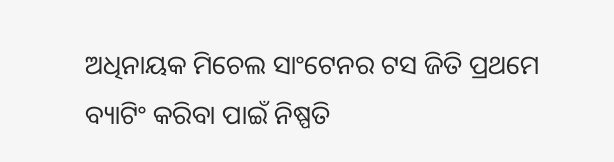ଅଧିନାୟକ ମିଚେଲ ସାଂଟେନର ଟସ ଜିତି ପ୍ରଥମେ ବ୍ୟାଟିଂ କରିବା ପାଇଁ ନିଷ୍ପତି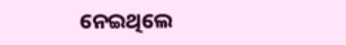ନେଇଥିଲେ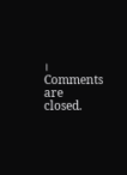।
Comments are closed.